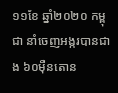១១ខែ ឆ្នាំ២០២០ កម្ពុជា នាំចេញអង្ករបានជាង ៦០ម៉ឺនតោន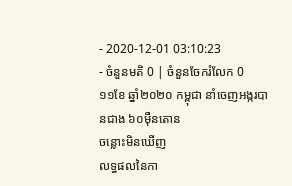- 2020-12-01 03:10:23
- ចំនួនមតិ 0 | ចំនួនចែករំលែក 0
១១ខែ ឆ្នាំ២០២០ កម្ពុជា នាំចេញអង្ករបានជាង ៦០ម៉ឺនតោន
ចន្លោះមិនឃើញ
លទ្ធផលនៃកា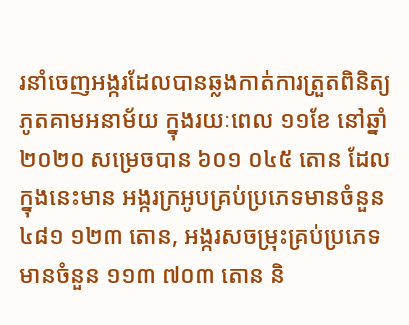រនាំចេញអង្ករដែលបានឆ្លងកាត់ការត្រួតពិនិត្យភូតគាមអនាម័យ ក្នុងរយៈពេល ១១ខែ នៅឆ្នាំ២០២០ សម្រេចបាន ៦០១ ០៤៥ តោន ដែលក្នុងនេះមាន អង្ករក្រអូបគ្រប់ប្រភេទមានចំនួន ៤៨១ ១២៣ តោន, អង្ករសចម្រុះគ្រប់ប្រភេទមានចំនួន ១១៣ ៧០៣ តោន និ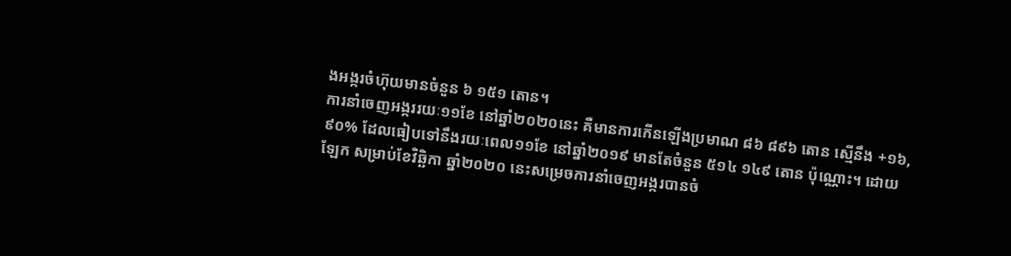ងអង្ករចំហ៊ុយមានចំនួន ៦ ១៥១ តោន។
ការនាំចេញអង្កររយៈ១១ខែ នៅឆ្នាំ២០២០នេះ គឺមានការកើនឡើងប្រមាណ ៨៦ ៨៩៦ តោន ស្មើនឹង +១៦,៩០% ដែលធៀបទៅនឹងរយៈពេល១១ខែ នៅឆ្នាំ២០១៩ មានតែចំនួន ៥១៤ ១៤៩ តោន ប៉ុណ្ណោះ។ ដោយឡែក សម្រាប់ខែវិឆ្ឆិកា ឆ្នាំ២០២០ នេះសម្រេចការនាំចេញអង្ករបានចំ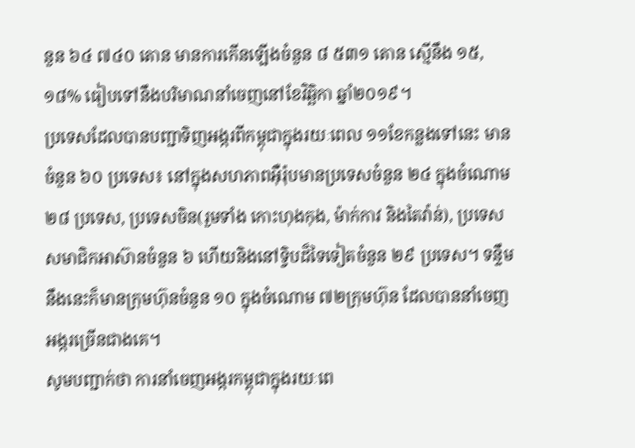នួន ៦៤ ៧៤០ តោន មានការកើនឡើងចំនួន ៨ ៥៣១ តោន ស្មើនឹង ១៥,១៨% ធៀបទៅនឹងបរិមាណនាំចេញនៅខែវិឆ្ឆិកា ឆ្នាំ២០១៩។
ប្រទេសដែលបានបញ្ជាទិញអង្ករពីកម្ពុជាក្នុងរយៈពេល ១១ខែកន្លងទៅនេះ មានចំនួន ៦០ ប្រទេស៖ នៅក្នុងសហភាពអ៊ឺរ៉ុបមានប្រទេសចំនួន ២៤ ក្នុងចំណោម២៨ ប្រទេស, ប្រទេសចិន(រួមទាំង កោះហុងកុង, ម៉ាក់កាវ និងតៃវ៉ាន់), ប្រទេសសមាជិកអាស៊ានចំនួន ៦ ហើយនិងនៅទ្វិបដ៏ទៃទៀតចំនួន ២៩ ប្រទេស។ ទន្ទឹមនឹងនេះក៏មានក្រុមហ៊ុនចំនួន ១០ ក្នុងចំណោម ៧២ក្រុមហ៊ុន ដែលបាននាំចេញអង្ករច្រើនជាងគេ។
សូមបញ្ជាក់ថា ការនាំចេញអង្ករកម្ពុជាក្នុងរយៈពេ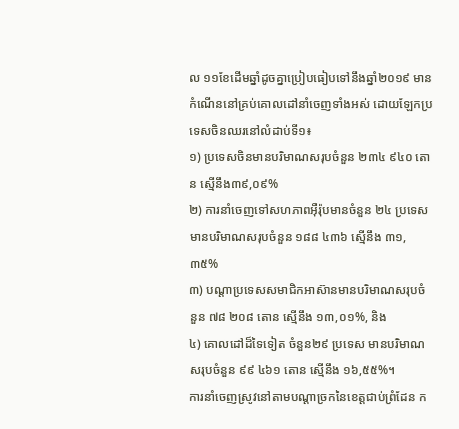ល ១១ខែដើមឆ្នាំដូចគ្នាប្រៀបធៀបទៅនឹងឆ្នាំ២០១៩ មានកំណើននៅគ្រប់គោលដៅនាំចេញទាំងអស់ ដោយឡែកប្រទេសចិនឈរនៅលំដាប់ទី១៖
១) ប្រទេសចិនមានបរិមាណសរុបចំនួន ២៣៤ ៩៤០ តោន ស្មើនឹង៣៩,០៩%
២) ការនាំចេញទៅសហភាពអ៊ឺរ៉ុបមានចំនួន ២៤ ប្រទេស មានបរិមាណសរុបចំនួន ១៨៨ ៤៣៦ ស្មើនឹង ៣១,៣៥%
៣) បណ្តាប្រទេសសមាជិកអាស៊ានមានបរិមាណសរុបចំនួន ៧៨ ២០៨ តោន ស្មើនឹង ១៣,០១%, និង
៤) គោលដៅដ៏ទៃទៀត ចំនួន២៩ ប្រទេស មានបរិមាណសរុបចំនួន ៩៩ ៤៦១ តោន ស្មើនឹង ១៦,៥៥%។
ការនាំចេញស្រូវនៅតាមបណ្តាច្រកនៃខេត្តជាប់ព្រំដែន ក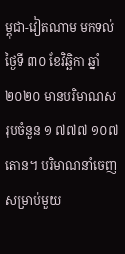ម្ពុជា-វៀតណាម មកទល់ថ្ងៃទី ៣០ ខែវិឆ្ឆិកា ឆ្នាំ២០២០ មានបរិមាណសរុបចំនួន ១ ៧៧៧ ១០៧ តោន។ បរិមាណនាំចេញសម្រាប់មួយ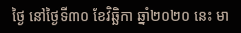ថ្ងៃ នៅថ្ងៃទី៣០ ខែវិឆ្ឆិកា ឆ្នាំ២០២០ នេះ មា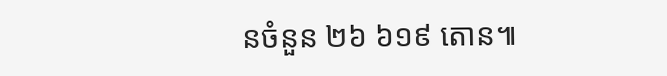នចំនួន ២៦ ៦១៩ តោន៕